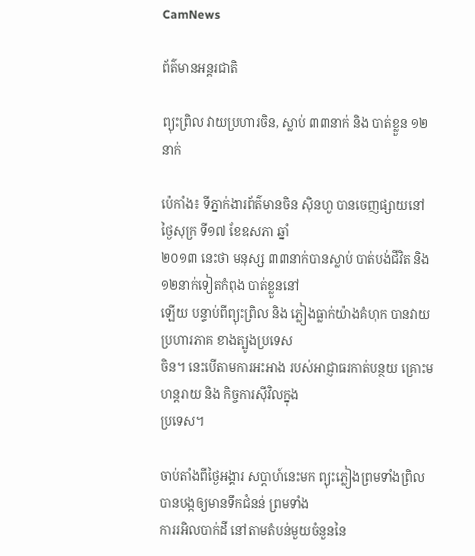CamNews

ព័ត៌មានអន្តរជាតិ

ព្យុះព្រិល វាយប្រហារចិន, ស្លាប់ ៣៣នាក់ និង បាត់ខ្លួន ១២នាក់

ប៉េកាំង៖ ទីភ្នាក់ងារព័ត៌មានចិន ស៊ិនហួ បានចេញផ្សាយនៅថ្ងៃសុក្រ ទី១៧ ខែឧសភា ឆ្នាំ
២០១៣ នេះថា មនុស្ស ៣៣នាក់បានស្លាប់ បាត់បង់ជីវិត និង ១២នាក់ទៀតកំពុង បាត់ខ្លួននៅ
ឡើយ បន្ទាប់ពីព្យុះព្រិល និង ភ្លៀងធ្លាក់យ៉ាងគំហុក បានវាយប្រហារភាគ ខាងត្បូងប្រទេស
ចិន។ នេះបើតាមការអះអាង របស់អាជ្ញាធរកាត់បន្ថយ គ្រោះមហន្តរាយ និង កិច្ចការស៊ីវិលក្នុង
ប្រទេស។

ចាប់តាំងពីថ្ងៃអង្គារ សប្តាហ៍នេះមក ព្យុះភ្លៀងព្រមទាំងព្រិល បានបង្កឲ្យមានទឹកជំនន់ ព្រមទាំង
ការរអិលបាក់ដី នៅតាមតំបន់មួយចំនួននៃ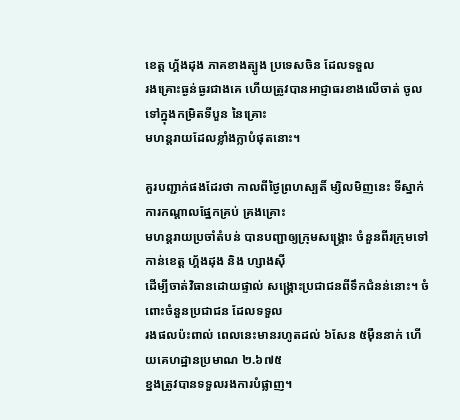ខេត្ត ហ្គ័ងដុង ភាគខាងត្បូង ប្រទេសចិន ដែលទទួល
រងគ្រោះធ្ងន់ធ្ងរជាងគេ ហើយត្រូវបានអាជ្ញាធរខាងលើចាត់ ចូលទៅក្នុងកម្រិតទីបួន នៃគ្រោះ
មហន្តរាយដែលខ្លាំងក្លាបំផុតនោះ។

គួរបញ្ជាក់ផងដែរថា កាលពីថ្ងៃព្រហស្បតិ៍ ម្សិលមិញនេះ ទីស្នាក់ការកណ្តាលផ្នែកគ្រប់ គ្រងគ្រោះ
មហន្តរាយប្រចាំតំបន់ បានបញ្ជាឲ្យក្រុមសង្គ្រោះ ចំនួនពីរក្រុមទៅកាន់ខេត្ត ហ្គ័ងដុង និង ហ្សាងស៊ី
ដើម្បីចាត់វិធានដោយផ្ទាល់ សង្គ្រោះប្រជាជនពីទឹកជំនន់នោះ។ ចំពោះចំនួនប្រជាជន ដែលទទួល
រងផលប៉ះពាល់ ពេលនេះមានរហូតដល់ ៦សែន ៥ម៉ឺននាក់ ហើយគេហដ្ឋានប្រមាណ ២.៦៧៥
ខ្នងត្រូវបានទទួលរងការបំផ្លាញ។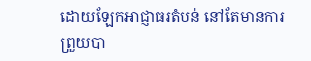ដោយឡែកអាជ្ញាធរតំបន់ នៅតែមានការព្រួយបា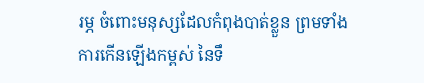រម្ភ ចំពោះមនុស្សដែលកំពុងបាត់ខ្លួន ព្រមទាំង
ការកើនឡើងកម្ពស់ នៃទឹ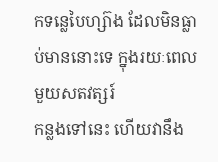កទន្លេបៃហ្ស៊ាង ដែលមិនធ្លាប់មាននោះទេ ក្នុងរយៈពេលមួយសតវត្សរ៍
កន្លងទៅនេះ ហើយវានឹង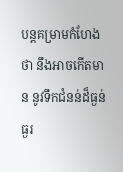បន្តគម្រាមកំហែងថា នឹងអាចកើតមាន នូវទឹកជំនន់ដ៏ធ្ងន់ធ្ងរ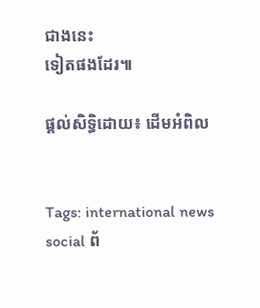ជាងនេះ
ទៀតផងដែរ៕

ផ្តល់សិទ្ធិដោយ៖ ដើមអំពិល


Tags: international news social ព័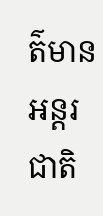ត៌មានអន្តរជាតិ